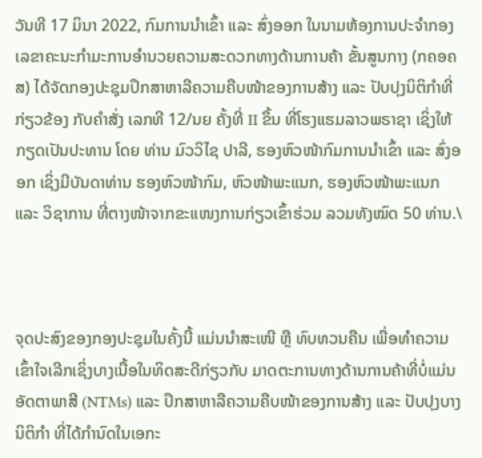ວັນທີ 17 ມິນາ 2022, ກົມການນໍາເຂົ້າ ແລະ ສົ່ງອອກ ໃນນາມຫ້ອງການປະຈໍາກອງເລຂາຄະນະກຳມະການອໍານວຍຄວາມສະດວກທາງດ້ານການຄ້າ ຂັ້ນສູນກາງ (ກຄອຄສ) ໄດ້ຈັດກອງປະຊຸມປຶກສາຫາລືຄວາມຄືບໜ້າຂອງການສ້າງ ແລະ ປັບປຸງນິຕິກໍາທີ່ກ່ຽວຂ້ອງ ກັບຄໍາສັ່ງ ເລກທີ 12/ນຍ ຄັ້ງທີ່ II ຂຶ້ນ ທີ່ໂຮງແຮມລາວພຣາຊາ ເຊິ່ງໃຫ້ກຽດເປັນປະທານ ໂດຍ ທ່ານ ມົວວິໄຊ ປາລີ, ຮອງຫົວໜ້າກົມການນໍາເຂົ້າ ແລະ ສົ່ງອອກ ເຊິ່ງມີບັນດາທ່ານ ຮອງຫົວໜ້າກົມ, ຫົວໜ້າພະແນກ, ຮອງຫົວໜ້າພະແນກ ແລະ ວິຊາການ ທີ່ຕາງໜ້າຈາກຂະແໜງການກ່ຽວເຂົ້າຮ່ວມ ລວມທັງໝົດ 50 ທ່ານ.\



ຈຸດປະສົງຂອງກອງປະຊຸມໃນຄັ້ງນີ້ ແມ່ນນໍາສະເໜີ ຫຼື ທົບທວນຄືນ ເພື່ອທໍາຄວາມເຂົ້າໃຈເລີກເຊິ່ງບາງເນື້ອໃນທິດສະດີກ່ຽວກັບ ມາດຕະການທາງດ້ານການຄ້າທີ່ບໍ່ແມ່ນອັດຕາພາສີ (NTMs) ແລະ ປຶກສາຫາລືຄວາມຄືບໜ້າຂອງການສ້າງ ແລະ ປັບປຸງບາງນິຕິກໍາ ທີ່ໄດ້ກໍານົດໃນເອກະ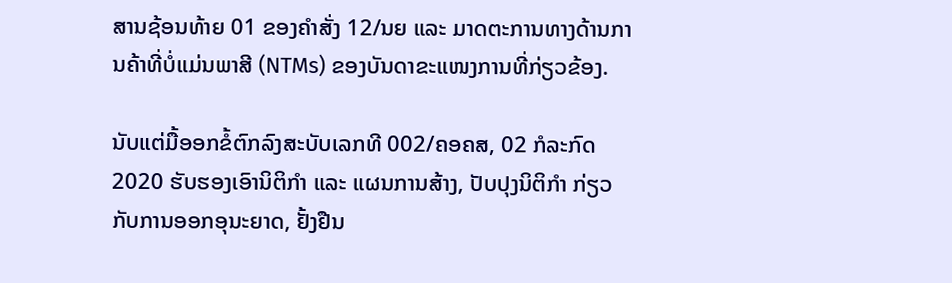ສານຊ້ອນທ້າຍ 01 ຂອງຄໍາສັ່ງ 12/ນຍ ແລະ ມາດຕະການທາງດ້ານການຄ້າທີ່ບໍ່ແມ່ນພາສີ (NTMs) ຂອງບັນດາຂະແໜງການທີ່ກ່ຽວຂ້ອງ.

ນັບແຕ່ມື້ອອກຂໍ້ຕົກລົງສະບັບເລກທີ 002/ຄອຄສ, 02 ກໍລະກົດ 2020 ຮັບຮອງເອົານິຕິກໍາ ແລະ ແຜນການສ້າງ, ປັບປຸງນິຕິກໍາ ກ່ຽວກັບການອອກອຸນະຍາດ, ຢັ້ງຢືນ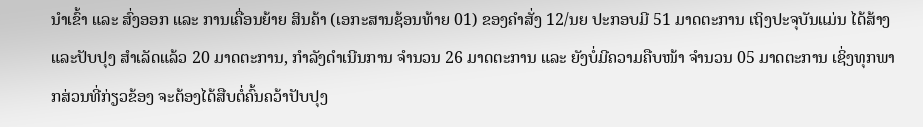ນໍາເຂົ້າ ແລະ ສົ່ງອອກ ແລະ ການເຄື່ອນຍ້າຍ ສິນຄ້າ (ເອກະສານຊ້ອນທ້າຍ 01) ຂອງຄໍາສັ່ງ 12/ນຍ ປະກອບມີ 51 ມາດຕະການ ເຖິງປະຈຸບັນແມ່ນ ໄດ້ສ້າງ ແລະປັບປຸງ ສໍາເລັດແລ້ວ 20 ມາດຕະການ, ກໍາລັງດໍາເນີນການ ຈໍານວນ 26 ມາດຕະການ ແລະ ຍັງບໍ່ມີຄວາມຄືບໜ້າ ຈໍານວນ 05 ມາດຕະການ ເຊິ່ງທຸກພາກສ່ວນທີ່ກ່ຽວຂ້ອງ ຈະຕ້ອງໄດ້ສືບຕໍ່ຄົ້ນຄວ້າປັບປຸງ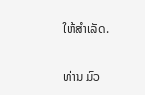ໃຫ້ສໍາເລັດ.

ທ່ານ ມົວ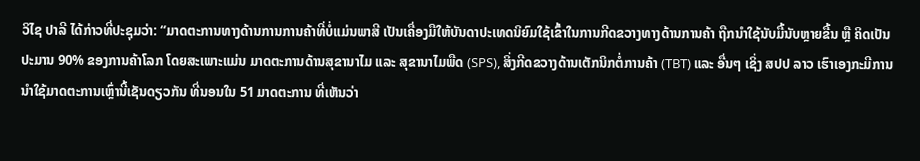ວິໄຊ ປາລີ ໄດ້ກ່າວທີ່ປະຊຸມວ່າ: “ມາດຕະການທາງດ້ານການການຄ້າທີ່ບໍ່ແມ່ນພາສີ ເປັນເຄື່ອງມືໃຫ້ບັນດາປະເທດນິຍົມໃຊ້ເຂົ້າໃນການກີດຂວາງທາງດ້ານການຄ້າ ຖືກນໍາໃຊ້ນັບມື້ນັບຫຼາຍຂື້ນ ຫຼື ຄິດເປັນປະມານ 90% ຂອງການຄ້າໂລກ ໂດຍສະເພາະແມ່ນ ມາດຕະການດ້ານສຸຂານາໄມ ແລະ ສຸຂານາໄມພືດ (SPS), ສິ່ງກີດຂວາງດ້ານເຕັກນິກຕໍ່ການຄ້າ (TBT) ແລະ ອື່ນໆ ເຊິ່ງ ສປປ ລາວ ເຮົາເອງກະມີການນໍາໃຊ້ມາດຕະການເຫຼົ່ານີ້ເຊັນດຽວກັນ ທີ່ນອນໃນ 51 ມາດຕະການ ທີ່ເຫັນວ່າ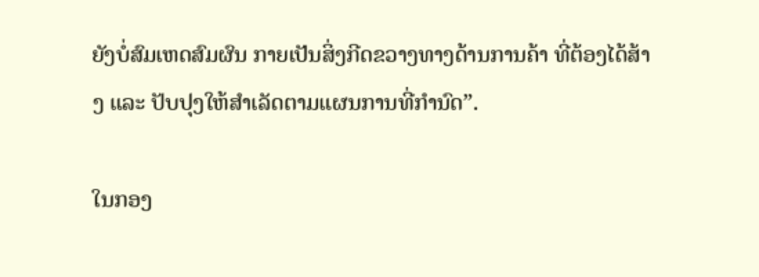ຍັງບໍ່ສົມເຫດສົມຜົນ ກາຍເປັນສິ່ງກີດຂວາງທາງດ້ານການຄ້າ ທີ່ຕ້ອງໄດ້ສ້າງ ແລະ ປັບປຸງໃຫ້ສໍາເລັດຕາມແຜນການທີ່ກໍານົດ”.

ໃນກອງ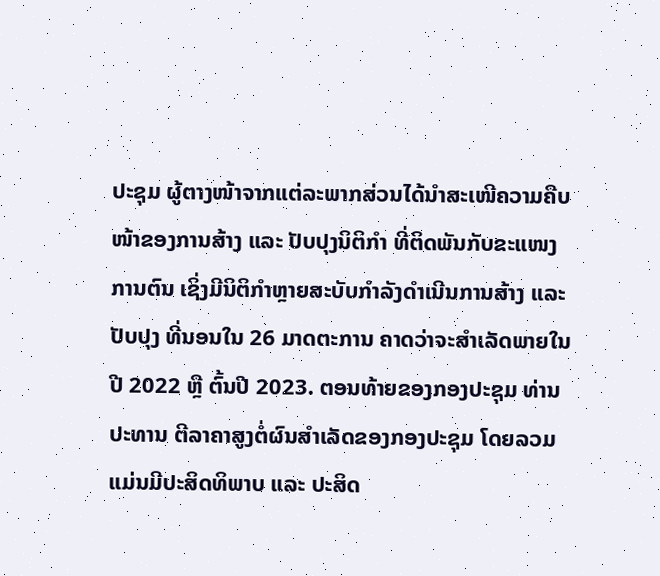ປະຊຸມ ຜູ້ຕາງໜ້າຈາກແຕ່ລະພາກສ່ວນໄດ້ນໍາສະເໜີຄວາມຄືບໜ້າຂອງການສ້າງ ແລະ ປັບປຸງນິຕິກໍາ ທີ່ຕິດພັນກັບຂະແໜງການຕົນ ເຊິ່ງມີນິຕິກໍາຫຼາຍສະບັບກໍາລັງດໍາເນີນການສ້າງ ແລະ ປັບປຸງ ທີ່ນອນໃນ 26 ມາດຕະການ ຄາດວ່າຈະສໍາເລັດພາຍໃນປີ 2022 ຫຼື ຕົ້ນປີ 2023. ຕອນທ້າຍຂອງກອງປະຊຸມ ທ່ານ ປະທານ ຕີລາຄາສູງຕໍ່ຜົນສໍາເລັດຂອງກອງປະຊຸມ ໂດຍລວມ ແມ່ນມີປະສິດທິພາບ ແລະ ປະສິດ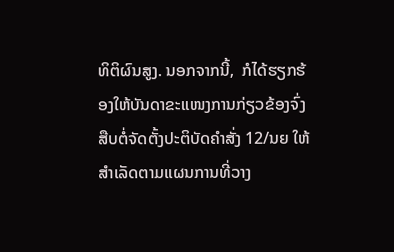ທິຕິຜົນສູງ. ນອກຈາກນີ້,  ກໍໄດ້ຮຽກຮ້ອງໃຫ້ບັນດາຂະແໜງການກ່ຽວຂ້ອງຈົ່ງສືບຕໍ່ຈັດຕັ້ງປະຕິບັດຄໍາສັ່ງ 12/ນຍ ໃຫ້ສໍາເລັດຕາມແຜນການທີ່ວາງ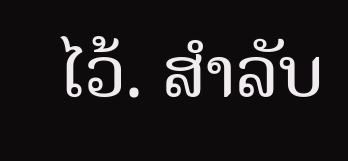ໄວ້. ສໍາລັບ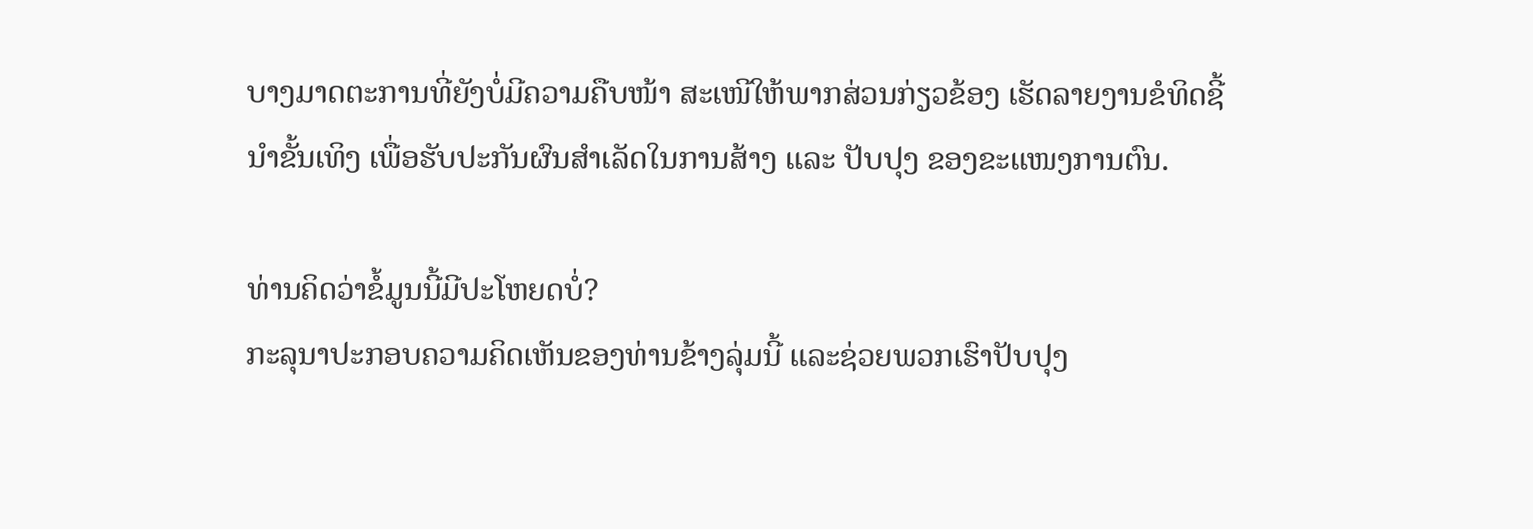ບາງມາດຕະການທີ່ຍັງບໍ່ມີຄວາມຄືບໜ້າ ສະເໜີໃຫ້ພາກສ່ວນກ່ຽວຂ້ອງ ເຮັດລາຍງານຂໍທິດຊີ້ນໍາຂັ້ນເທິງ ເພື່ອຮັບປະກັນຜົນສຳເລັດໃນການສ້າງ ແລະ ປັບປຸງ ຂອງຂະແໜງການຕົນ.

ທ່ານຄິດວ່າຂໍ້ມູນນີ້ມີປະໂຫຍດບໍ່?
ກະລຸນາປະກອບຄວາມຄິດເຫັນຂອງທ່ານຂ້າງລຸ່ມນີ້ ແລະຊ່ວຍພວກເຮົາປັບປຸງ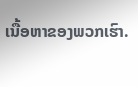ເນື້ອຫາຂອງພວກເຮົາ.